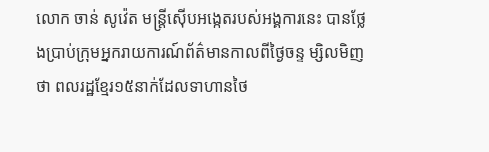លោក ចាន់ សូវ៉េត មន្ត្រីស៊ើបអង្កេតរបស់អង្គការនេះ បានថ្លែងប្រាប់ក្រុមអ្នករាយការណ៍ព័ត៌មានកាលពីថ្ងៃចន្ទ ម្សិលមិញថា ពលរដ្ឋខ្មែរ១៥នាក់ដែលទាហានថៃ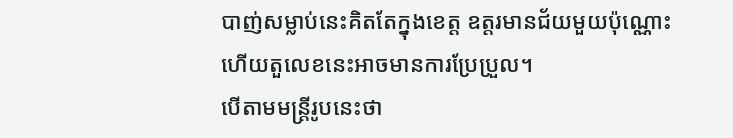បាញ់សម្លាប់នេះគិតតែក្នុងខេត្ត ឧត្តរមានជ័យមួយប៉ុណ្ណោះ ហើយតួលេខនេះអាចមានការប្រែប្រួល។
បើតាមមន្ត្រីរូបនេះថា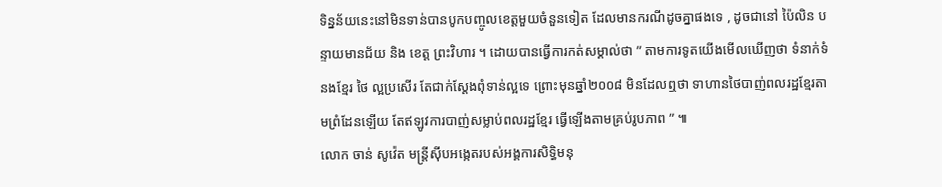ទិន្នន័យនេះនៅមិនទាន់បានបូកបញ្ចូលខេត្តមួយចំនួនទៀត ដែលមានករណីដូចគ្នាផងទេ , ដូចជានៅ ប៉ៃលិន បន្ទាយមានជ័យ និង ខេត្ត ព្រះវិហារ ។ ដោយបានធ្វើការកត់សម្គាល់ថា ” តាមការទូតយើងមើលឃើញថា ទំនាក់ទំនងខ្មែរ ថៃ ល្អប្រសើរ តែជាក់ស្ដែងពុំទាន់ល្អទេ ព្រោះមុនឆ្នាំ២០០៨ មិនដែលឮថា ទាហានថៃបាញ់ពលរដ្ឋខ្មែរតាមព្រំដែនឡើយ តែឥឡូវការបាញ់សម្លាប់ពលរដ្ឋខ្មែរ ធ្វើឡើងតាមគ្រប់រូបភាព ” ៕
លោក ចាន់ សូវ៉េត មន្រ្តីស៊ីបអង្កេតរបស់អង្គការសិទ្ធិមនុ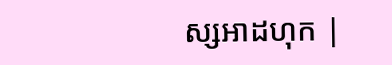ស្សអាដហុក |